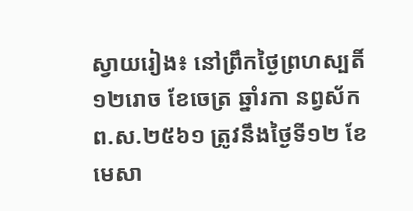ស្វាយរៀង៖ នៅព្រឹកថ្ងៃព្រហស្បតិ៍ ១២រោច ខែចេត្រ ឆ្នាំរកា នព្វស័ក ព.ស.២៥៦១ ត្រូវនឹងថ្ងៃទី១២ ខែមេសា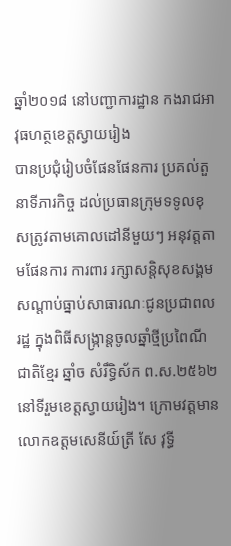ឆ្នាំ២០១៨ នៅបញ្ជាការដ្ឋាន កងរាជអាវុធហត្ថខេត្តស្វាយរៀង
បានប្រជុំរៀបចំផែនផែនការ ប្រគល់តួនាទីភារកិច្ច ដល់ប្រធានក្រុមទទូលខុសត្រូវតាមគោលដៅនីមួយៗ អនុវត្តតាមផែនការ ការពារ រក្សាសន្តិសុខសង្គម សណ្តាប់ធ្នាប់សាធារណៈជូនប្រជាពលរដ្ឋ ក្នុងពិធីសង្ក្រាន្តចូលឆ្នាំថ្មីប្រពៃណីជាតិខ្មែរ ឆ្នាំច សំរឹទ្ធិស័ក ព.ស.២៥៦២ នៅទីរួមខេត្តស្វាយរៀង។ ក្រោមវត្តមាន លោកឧត្តមសេនីយ៍ត្រី សែ វុទ្ធី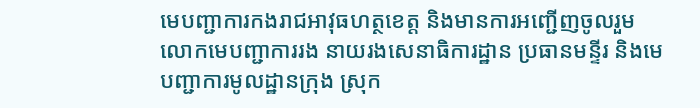មេបញ្ជាការកងរាជអាវុធហត្ថខេត្ត និងមានការអញ្ជើញចូលរួម លោកមេបញ្ជាការរង នាយរងសេនាធិការដ្ឋាន ប្រធានមន្ទីរ និងមេបញ្ជាការមូលដ្ឋានក្រុង ស្រុក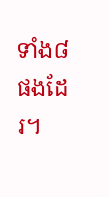ទាំង៨ ផងដែរ។